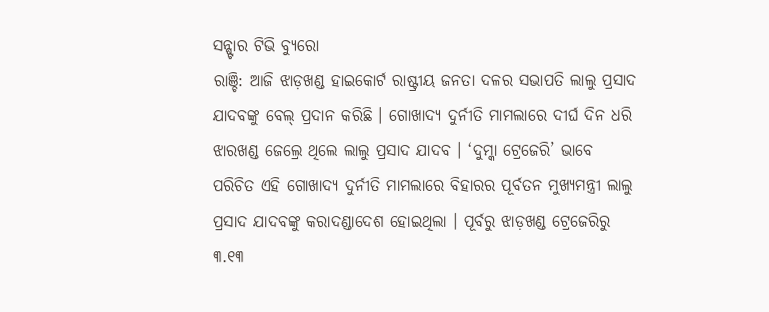ସନ୍ଷ୍ଟାର ଟିଭି ବ୍ୟୁରୋ
ରାଞ୍ଚି: ଆଜି ଝାଡ଼ଖଣ୍ଡ ହାଇକୋର୍ଟ ରାଷ୍ଟ୍ରୀୟ ଜନତା ଦଳର ସଭାପତି ଲାଲୁ ପ୍ରସାଦ ଯାଦବଙ୍କୁ ବେଲ୍ ପ୍ରଦାନ କରିଛି । ଗୋଖାଦ୍ୟ ଦୁର୍ନୀତି ମାମଲାରେ ଦୀର୍ଘ ଦିନ ଧରି ଝାରଖଣ୍ଡ ଜେଲ୍ରେ ଥିଲେ ଲାଲୁ ପ୍ରସାଦ ଯାଦବ । ‘ଦୁମ୍କା ଟ୍ରେଜେରି’ ଭାବେ ପରିଚିତ ଏହି ଗୋଖାଦ୍ୟ ଦୁର୍ନୀତି ମାମଲାରେ ବିହାରର ପୂର୍ବତନ ମୁଖ୍ୟମନ୍ତ୍ରୀ ଲାଲୁ ପ୍ରସାଦ ଯାଦବଙ୍କୁ କରାଦଣ୍ଡାଦେଶ ହୋଇଥିଲା । ପୂର୍ବରୁ ଝାଡ଼ଖଣ୍ଡ ଟ୍ରେଜେରିରୁ ୩.୧୩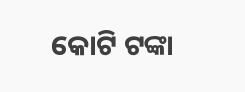କୋଟି ଟଙ୍କା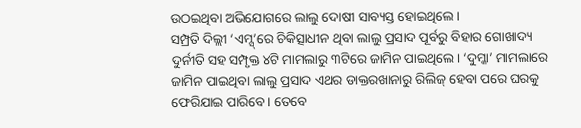ଉଠଇଥିବା ଅଭିଯୋଗରେ ଲାଲୁ ଦୋଷୀ ସାବ୍ୟସ୍ତ ହୋଇଥିଲେ ।
ସମ୍ପ୍ରତି ଦିଲ୍ଲୀ ‘ଏମ୍ସ୍’ରେ ଚିକିତ୍ସାଧୀନ ଥିବା ଲାଲୁ ପ୍ରସାଦ ପୂର୍ବରୁ ବିହାର ଗୋଖାଦ୍ୟ ଦୁର୍ନୀତି ସହ ସମ୍ପୃକ୍ତ ୪ଟି ମାମଲାରୁ ୩ଟିରେ ଜାମିନ ପାଇଥିଲେ। ‘ଦୁମ୍କା’ ମାମଲାରେ ଜାମିନ ପାଇଥିବା ଲାଲୁ ପ୍ରସାଦ ଏଥର ଡାକ୍ତରଖାନାରୁ ରିଲିଜ୍ ହେବା ପରେ ଘରକୁ ଫେରିଯାଇ ପାରିବେ। ତେବେ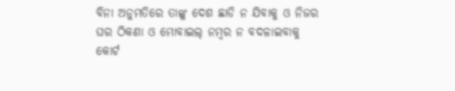ବିନା ଅନୁମତିରେ ତାଙ୍କୁ ଦେଶ ଛାଡି ନ ଯିବାକୁ ଓ ନିଜର ଘର ଠିକଣା ଓ ମୋବାଇଲ୍ ନମ୍ଵର ନ ବଦଳାଇବାକୁ କୋର୍ଟ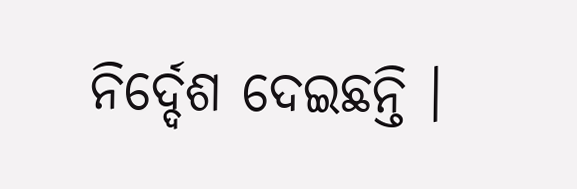ନିର୍ଦ୍ଦେଶ ଦେଇଛନ୍ତି ।